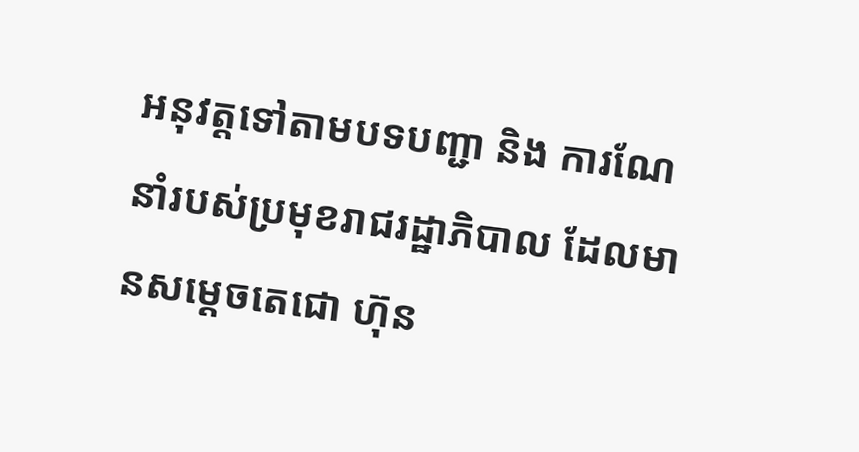អនុវត្តទៅតាមបទបញ្ជា និង ការណែនាំរបស់ប្រមុខរាជរដ្ឋាភិបាល ដែលមានសម្តេចតេជោ ហ៊ុន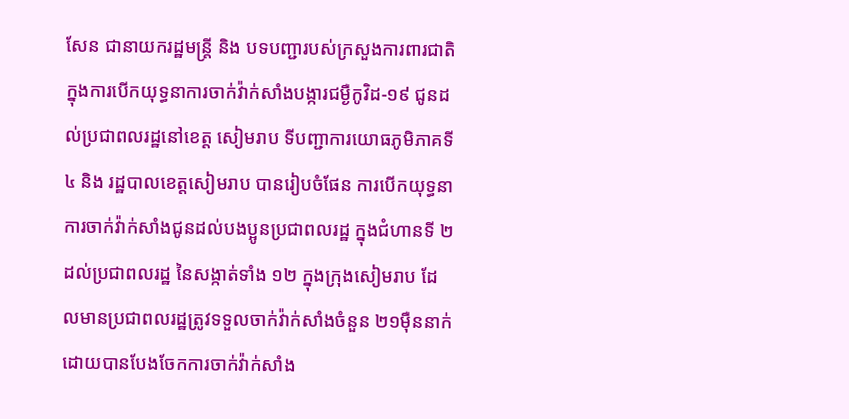សែន ជានាយករដ្ឋមន្ត្រី និង បទបញ្ជារបស់ក្រសួងការពារជាតិ ក្នុងការបើកយុទ្ធនាការចាក់វ៉ាក់សាំងបង្ការជម្ងឺកូវិដ-១៩ ជូនដល់ប្រជាពលរដ្ឋនៅខេត្ត សៀមរាប ទីបញ្ជាការយោធភូមិភាគទី៤ និង រដ្ឋបាលខេត្តសៀមរាប បានរៀបចំផែន ការបើកយុទ្ធនាការចាក់វ៉ាក់សាំងជូនដល់បងប្អូនប្រជាពលរដ្ឋ ក្នុងជំហានទី ២ ដល់ប្រជាពលរដ្ឋ នៃសង្កាត់ទាំង ១២ ក្នុងក្រុងសៀមរាប ដែលមានប្រជាពលរដ្ឋត្រូវទទួលចាក់វ៉ាក់សាំងចំនួន ២១ម៉ឺននាក់ ដោយបានបែងចែកការចាក់វ៉ាក់សាំង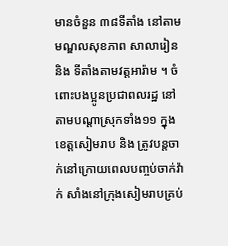មានចំនួន ៣៨ទីតាំង នៅតាមមណ្ឌលសុខភាព សាលារៀន និង ទីតាំងតាមវត្តអារ៉ាម ។ ចំពោះបងប្អូនប្រជាពលរដ្ឋ នៅតាមបណ្តាស្រុកទាំង១១ ក្នុងខេត្តសៀមរាប និង ត្រូវបន្តចាក់នៅក្រោយពេលបញ្ចប់ចាក់វ៉ាក់ សាំងនៅក្រុងសៀមរាបគ្រប់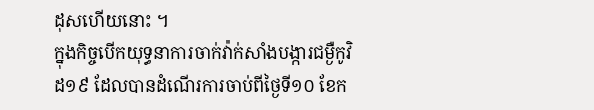ដុសហើយនោះ ។
ក្នុងកិច្ចបើកយុទ្ធនាការចាក់វ៉ាក់សាំងបង្ការជម្ងឺកូវិដ១៩ ដែលបានដំណើរការចាប់ពីថ្ងៃទី១០ ខែក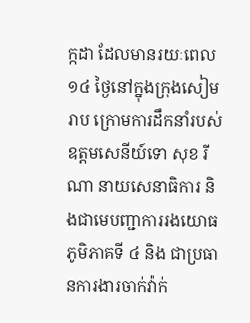ក្កដា ដែលមានរយៈពេល១៤ ថ្ងៃនៅក្នុងក្រុងសៀមរាប ក្រោមការដឹកនាំរបស់ ឧត្តមសេនីយ៍ទោ សុខ រីណា នាយសេនាធិការ និងជាមេបញ្ជាការរងយោធភូមិភាគទី ៤ និង ជាប្រធានការងារចាក់វ៉ាក់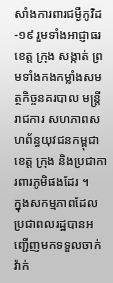សាំងការពារជម្ងឺកូវិដ-១៩ រួមទាំងអាជ្ញាធរខេត្ត ក្រុង សង្កាត់ ព្រមទាំងកងកម្លាំងសមត្ថកិច្ចនគរបាល មន្ត្រីរាជការ សហភាពសហព័ន្ធយុវជនកម្ពុជាខេត្ត ក្រុង និងប្រជាការពារភូមិផងដែរ ។
ក្នុងសកម្មភាពដែលប្រជាពលរដ្ឋបានអញ្ជើញមកទទួលចាក់វ៉ាក់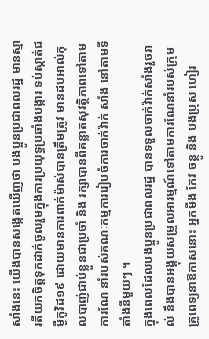សាំងនេះ យើងបានសង្កេតឃើញថា បងប្អូនប្រជាពលរដ្ឋ មានស្មារតីយកចិត្តទុកដាក់ចូលរួមក្នុងការប្រយុទ្ធប្រឆាំងបង្ការ ទប់ស្កាត់ជម្ងឺកូវិដ១៩ ដោយមានការពាក់ម៉ាស់បានត្រឹមត្រូវ មានដបអាល់កុលបាញ់ជាប់ខ្លួនជាប្រចាំ និង រក្សាបានពីគន្លាតសុវត្ថិភាពទៅតាមការណែ នាំរបស់គណៈកម្មការរៀបចំការចាក់វ៉ាក់ សាំង នៅតាមទីតាំងនីមួយៗ ។
ក្នុងពេលដែលបងប្អូនប្រជាពលរដ្ឋ បានទទួលចាក់វ៉ាក់សាំងរួចរាល់ នឹងបានអង្គុយសម្រួលអារម្មណ៍ទៅតាមការណែនាំរបស់ក្រុមគ្រូពេទ្យនាឱកាសនោះ អ្នកមីង កែវ ចន្ថូ និង បងប្រុស ហៀរ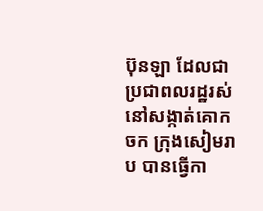ប៊ុនឡា ដែលជា ប្រជាពលរដ្ឋរស់នៅសង្កាត់គោកចក ក្រុងសៀមរាប បានធ្វើកា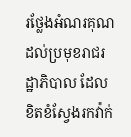រថ្លែងអំណរគុណដល់ប្រមុខរាជរដ្ឋាភិបាល ដែលខិតខំស្វែងរកវ៉ាក់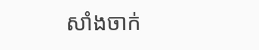សាំងចាក់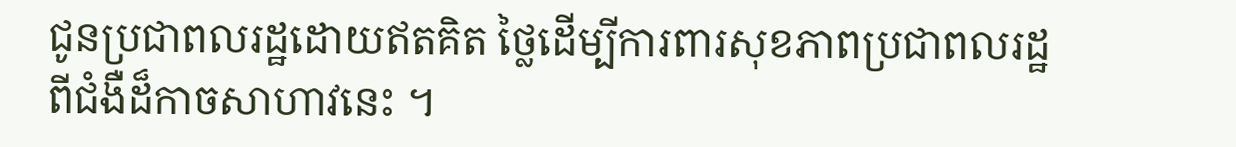ជូនប្រជាពលរដ្ឋដោយឥតគិត ថ្លៃដើម្បីការពារសុខភាពប្រជាពលរដ្ឋពីជំងឺដ៏កាចសាហាវនេះ ។